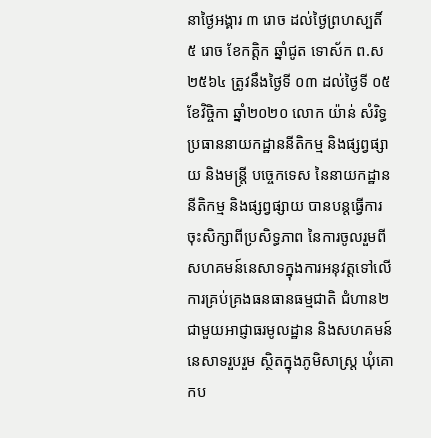នាថ្ងៃអង្គារ ៣ រោច ដល់ថ្ងៃព្រហស្បតិ៍ ៥ រោច ខែកត្ដិក ឆ្នាំជូត ទោស័ក ព.ស ២៥៦៤ ត្រូវនឹងថ្ងៃទី ០៣ ដល់ថ្ងៃទី ០៥ ខែវិច្ចិកា ឆ្នាំ២០២០ លោក យ៉ាន់ សំរិទ្ធ ប្រធាននាយកដ្ឋាននីតិកម្ម និងផ្សព្វផ្សាយ និងមន្ដ្រី បច្ចេកទេស នៃនាយកដ្ឋាននីតិកម្ម និងផ្សព្វផ្សាយ បានបន្តធ្វើការចុះសិក្សាពីប្រសិទ្ធភាព នៃការចូលរួមពីសហគមន៍នេសាទក្នុងការអនុវត្តទៅលើការគ្រប់គ្រងធនធានធម្មជាតិ ជំហាន២ ជាមួយអាជ្ញាធរមូលដ្ឋាន និងសហគមន៍នេសាទរួបរួម ស្ថិតក្នុងភូមិសាស្ត្រ ឃុំគោកប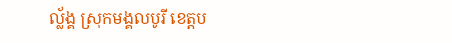ល្ល័ង្គ ស្រុកមង្គលបូរី ខេត្តប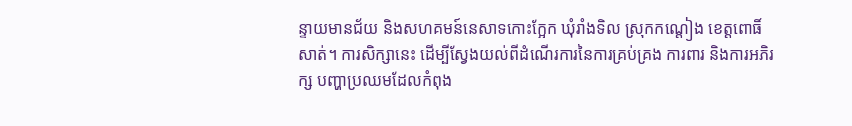ន្ទាយមានជ័យ និងសហគមន៍នេសាទកោះក្អែក ឃុំរាំងទិល ស្រុកកណ្តៀង ខេត្តពោធិ៍សាត់។ ការសិក្សានេះ ដើម្បីស្វែងយល់ពីដំណើរការនៃការគ្រប់គ្រង ការពារ និងការអភិរក្ស បញ្ហាប្រឈមដែលកំពុង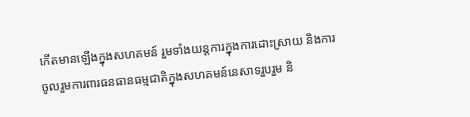កើតមានឡើងក្នុងសហគមន៍ រួមទាំងយន្តការក្នុងការដោះស្រាយ និងការចូលរួមការពារធនធានធម្មជាតិក្នុងសហគមន៍នេសាទរួបរួម និ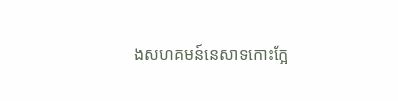ងសហគមន៍នេសាទកោះក្អែ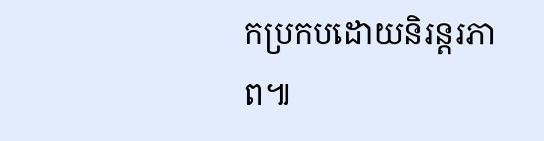កប្រកបដោយនិរន្តរភាព៕